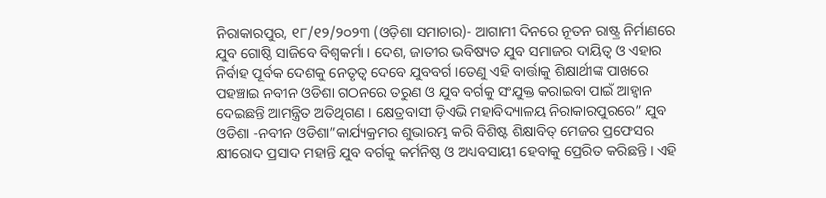ନିରାକାରପୁର, ୧୮/୧୨/୨୦୨୩ (ଓଡ଼ିଶା ସମାଚାର)- ଆଗାମୀ ଦିନରେ ନୂତନ ରାଷ୍ଟ୍ର ନିର୍ମାଣରେ ଯୁବ ଗୋଷ୍ଠି ସାଜିବେ ବିଶ୍ଵକର୍ମା । ଦେଶ, ଜାତୀର ଭବିଷ୍ୟତ ଯୁବ ସମାଜର ଦାୟିତ୍ୱ ଓ ଏହାର ନିର୍ବାହ ପୂର୍ବକ ଦେଶକୁ ନେତୃତ୍ୱ ଦେବେ ଯୁବବର୍ଗ ।ତେଣୁ ଏହି ବାର୍ତ୍ତାକୁ ଶିକ୍ଷାର୍ଥୀଙ୍କ ପାଖରେ ପହଞ୍ଚାଇ ନବୀନ ଓଡିଶା ଗଠନରେ ତରୁଣ ଓ ଯୁବ ବର୍ଗକୁ ସଂଯୁକ୍ତ କରାଇବା ପାଇଁ ଆହ୍ୱାନ ଦେଇଛନ୍ତି ଆମନ୍ତ୍ରିତ ଅତିଥିଗଣ । କ୍ଷେତ୍ରବାସୀ ଡ଼ିଏଭି ମହାବିଦ୍ୟାଳୟ ନିରାକାରପୁରରେ” ଯୁବ ଓଡିଶା -ନବୀନ ଓଡିଶା”କାର୍ଯ୍ୟକ୍ରମର ଶୁଭାରମ୍ଭ କରି ବିଶିଷ୍ଟ ଶିକ୍ଷାବିତ୍ ମେଜର ପ୍ରଫେସର କ୍ଷୀରୋଦ ପ୍ରସାଦ ମହାନ୍ତି ଯୁବ ବର୍ଗକୁ କର୍ମନିଷ୍ଠ ଓ ଅଧ୍ୟବସାୟୀ ହେବାକୁ ପ୍ରେରିତ କରିଛନ୍ତି । ଏହି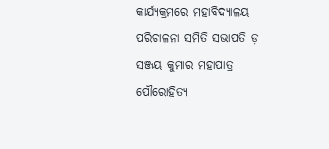କାର୍ଯ୍ୟକ୍ରମରେ ମହାବିଦ୍ୟାଳୟ ପରିଚାଳନା ସମିତି ସଭାପତି ଡ଼ ସଞ୍ଜୟ କୁମାର ମହାପାତ୍ର ପୌରୋହିତ୍ୟ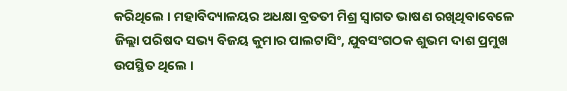କରିଥିଲେ । ମହାବିଦ୍ୟାଳୟର ଅଧକ୍ଷା ବ୍ରତତୀ ମିଶ୍ର ସ୍ୱାଗତ ଭାଷଣ ରଖିଥିବାବେଳେ ଜିଲ୍ଲା ପରିଷଦ ସଭ୍ୟ ବିଜୟ କୁମାର ପାଲଟାସିଂ, ଯୁବସଂଗଠକ ଶୁଭମ ଦାଶ ପ୍ରମୁଖ ଉପସ୍ଥିତ ଥିଲେ ।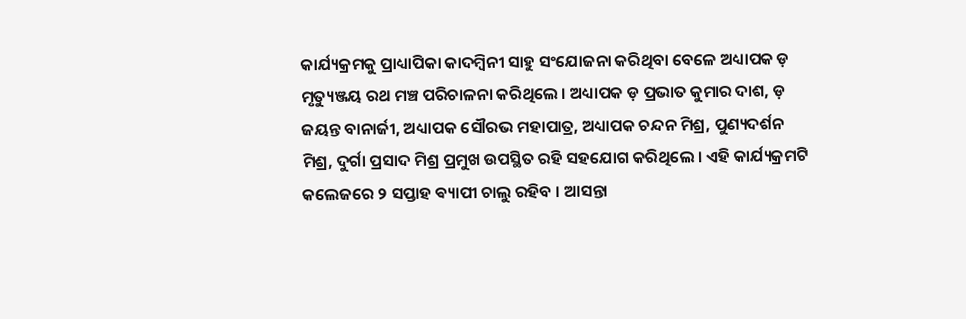କାର୍ଯ୍ୟକ୍ରମକୁ ପ୍ରାଧ୍ୟାପିକା କାଦମ୍ବିନୀ ସାହୁ ସଂଯୋଜନା କରିଥିବା ବେଳେ ଅଧ୍ୟାପକ ଡ଼ ମୃତ୍ୟୁଞ୍ଜୟ ରଥ ମଞ୍ଚ ପରିଚାଳନା କରିଥିଲେ । ଅଧ୍ୟାପକ ଡ଼ ପ୍ରଭାତ କୁମାର ଦାଶ, ଡ଼ ଜୟନ୍ତ ବାନାର୍ଜୀ, ଅଧ୍ୟାପକ ସୌରଭ ମହାପାତ୍ର, ଅଧ୍ୟାପକ ଚନ୍ଦନ ମିଶ୍ର, ପୁଣ୍ୟଦର୍ଶନ ମିଶ୍ର, ଦୁର୍ଗା ପ୍ରସାଦ ମିଶ୍ର ପ୍ରମୁଖ ଉପସ୍ଥିତ ରହି ସହଯୋଗ କରିଥିଲେ । ଏହି କାର୍ଯ୍ୟକ୍ରମଟି କଲେଜରେ ୨ ସପ୍ତାହ ଵ୍ୟାପୀ ଚାଲୁ ରହିବ । ଆସନ୍ତା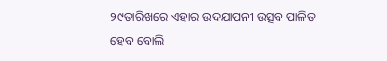୨୯ତାରିଖରେ ଏହାର ଉଦଯାପନୀ ଉତ୍ସବ ପାଳିତ ହେବ ବୋଲି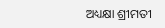ଅଧ୍ୟକ୍ଷା ଶ୍ରୀମତୀ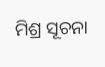ମିଶ୍ର ସୂଚନା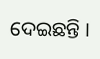ଦେଇଛନ୍ତି ।